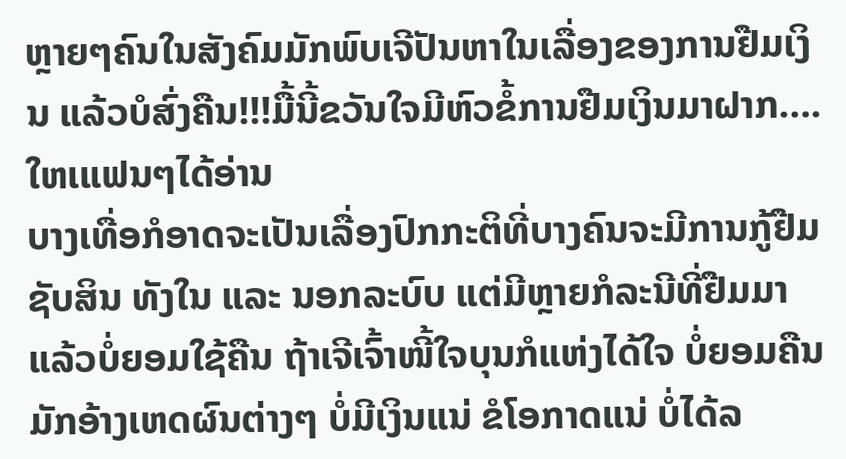ຫຼາຍໆຄົນໃນສັງຄົມມັກພົບເຈີປັນຫາໃນເລື່ອງຂອງການຢືມເງິນ ແລ້ວບໍສົ່ງຄືນ!!!ມື້ນີ້ຂວັນໃຈມີຫົວຂໍ້ການຢືມເງິນມາຝາກ….ໃຫເແຟນໆໄດ້ອ່ານ
ບາງເທື່ອກໍອາດຈະເປັນເລື່ອງປົກກະຕິທີ່ບາງຄົນຈະມີການກູ້ຢືມຊັບສິນ ທັງໃນ ແລະ ນອກລະບົບ ແຕ່ມີຫຼາຍກໍລະນີທີ່ຢືມມາແລ້ວບໍ່ຍອມໃຊ້ຄືນ ຖ້າເຈີເຈົ້າໜີ້ໃຈບຸນກໍແຫ່ງໄດ້ໃຈ ບໍ່ຍອມຄືນມັກອ້າງເຫດຜົນຕ່າງໆ ບໍ່ມີເງິນແນ່ ຂໍໂອກາດແນ່ ບໍ່ໄດ້ລ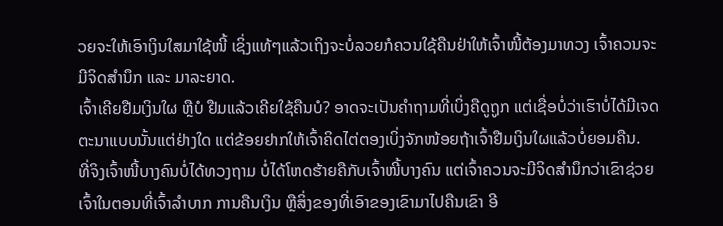ວຍຈະໃຫ້ເອົາເງິນໃສມາໃຊ້ໜີ້ ເຊິ່ງແທ້ໆແລ້ວເຖິງຈະບໍ່ລວຍກໍຄວນໃຊ້ຄືນຢ່າໃຫ້ເຈົ້າໜີ້ຕ້ອງມາທວງ ເຈົ້າຄວນຈະມີຈິດສໍານຶກ ແລະ ມາລະຍາດ.
ເຈົ້າເຄີຍຢືມເງິນໃຜ ຫຼືບໍ ຢືມແລ້ວເຄີຍໃຊ້ຄືນບໍ? ອາດຈະເປັນຄໍາຖາມທີ່ເບິ່ງຄືດູຖູກ ແຕ່ເຊື່ອບໍ່ວ່າເຮົາບໍ່ໄດ້ມີເຈດຕະນາແບບນັ້ນແຕ່ຢ່າງໃດ ແຕ່ຂ້ອຍຢາກໃຫ້ເຈົ້າຄິດໄຕ່ຕອງເບິ່ງຈັກໜ້ອຍຖ້າເຈົ້າຢືມເງິນໃຜແລ້ວບໍ່ຍອມຄືນ.
ທີ່ຈິງເຈົ້າໜີ້ບາງຄົນບໍ່ໄດ້ທວງຖາມ ບໍ່ໄດ້ໂຫດຮ້າຍຄືກັບເຈົ້າໜີ້ບາງຄົນ ແຕ່ເຈົ້າຄວນຈະມີຈິດສໍານຶກວ່າເຂົາຊ່ວຍເຈົ້າໃນຕອນທີ່ເຈົ້າລໍາບາກ ການຄືນເງິນ ຫຼືສິ່ງຂອງທີ່ເອົາຂອງເຂົາມາໄປຄືນເຂົາ ອີ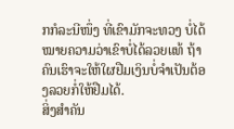ກກໍລະນີໜຶ່ງ ທີ່ເຂົາມັກຈະທວງ ບໍ່ໄດ້ໝາຍຄວາມວ່າເຂົາບໍ່ໄດ້ລວຍແທ້ ຖ້າຄົນເຮົາຈະໃຫ້ໃຜຢືມເງິນບໍ່ຈໍາເປັນຕ້ອງລວຍກໍ່ໃຫ້ຢືມໄດ້.
ສິ່ງສໍາຄັນ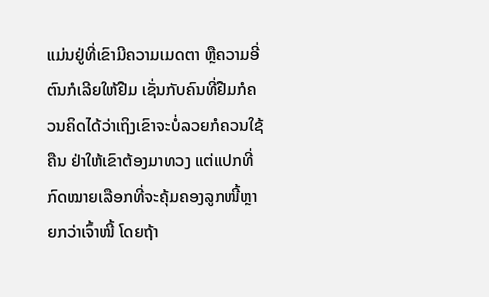ແມ່ນຢູ່ທີ່ເຂົາມີຄວາມເມດຕາ ຫຼືຄວາມອີ່ຕົນກໍເລີຍໃຫ້ຢືມ ເຊັ່ນກັບຄົນທີ່ຢືມກໍຄວນຄິດໄດ້ວ່າເຖິງເຂົາຈະບໍ່ລວຍກໍຄວນໃຊ້ຄືນ ຢ່າໃຫ້ເຂົາຕ້ອງມາທວງ ແຕ່ແປກທີ່ກົດໝາຍເລືອກທີ່ຈະຄຸ້ມຄອງລູກໜີ້ຫຼາຍກວ່າເຈົ້າໜີ້ ໂດຍຖ້າ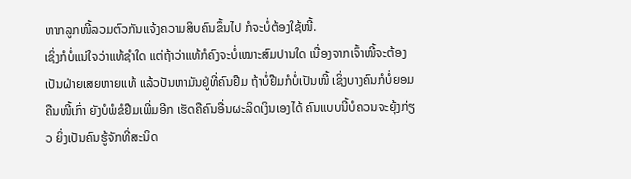ຫາກລູກໜີ້ລວມຕົວກັນແຈ້ງຄວາມສິບຄົນຂຶ້ນໄປ ກໍຈະບໍ່ຕ້ອງໃຊ້ໜີ້.
ເຊິ່ງກໍບໍ່ແນ່ໃຈວ່າແທ້ຊໍາໃດ ແຕ່ຖ້າວ່າແທ້ກໍຄົງຈະບໍ່ເໝາະສົມປານໃດ ເນື່ອງຈາກເຈົ້າໜີ້ຈະຕ້ອງເປັນຝ່າຍເສຍຫາຍແທ້ ແລ້ວປັນຫາມັນຢູ່ທີ່ຄົນຢືມ ຖ້າບໍ່ຢືມກໍບໍ່ເປັນໜີ້ ເຊິ່ງບາງຄົນກໍບໍ່ຍອມຄືນໜີ້ເກົ່າ ຍັງບໍພໍຂໍຢືມເພີ່ມອີກ ເຮັດຄືຄົນອື່ນຜະລິດເງິນເອງໄດ້ ຄົນແບບນີ້ບໍຄວນຈະຍຸ້ງກ່ຽວ ຍິ່ງເປັນຄົນຮູ້ຈັກທີ່ສະນິດ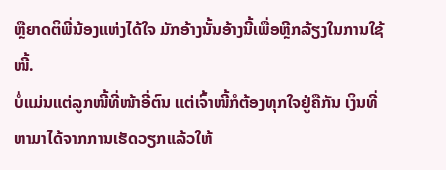ຫຼືຍາດຕິພີ່ນ້ອງແຫ່ງໄດ້ໃຈ ມັກອ້າງນັ້ນອ້າງນີ້ເພື່ອຫຼີກລ້ຽງໃນການໃຊ້ໜີ້.
ບໍ່ແມ່ນແຕ່ລູກໜີ້ທີ່ໜ້າອີ່ຕົນ ແຕ່ເຈົ້າໜີ້ກໍຕ້ອງທຸກໃຈຢູ່ຄືກັນ ເງິນທີ່ຫາມາໄດ້ຈາກການເຮັດວຽກແລ້ວໃຫ້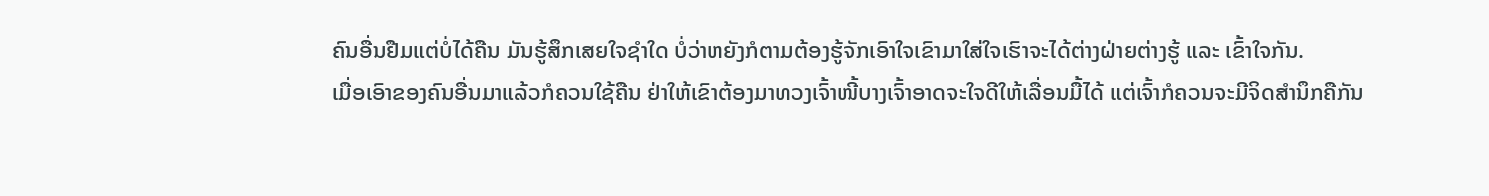ຄົນອື່ນຢືມແຕ່ບໍ່ໄດ້ຄືນ ມັນຮູ້ສຶກເສຍໃຈຊໍາໃດ ບໍ່ວ່າຫຍັງກໍຕາມຕ້ອງຮູ້ຈັກເອົາໃຈເຂົາມາໃສ່ໃຈເຮົາຈະໄດ້ຕ່າງຝ່າຍຕ່າງຮູ້ ແລະ ເຂົ້າໃຈກັນ.
ເມື່ອເອົາຂອງຄົນອື່ນມາແລ້ວກໍຄວນໃຊ້ຄືນ ຢ່າໃຫ້ເຂົາຕ້ອງມາທວງເຈົ້າໜີ້ບາງເຈົ້າອາດຈະໃຈດີໃຫ້ເລື່ອນມື້ໄດ້ ແຕ່ເຈົ້າກໍຄວນຈະມີຈິດສໍານຶກຄືກັນ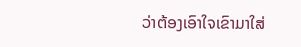ວ່າຕ້ອງເອົາໃຈເຂົາມາໃສ່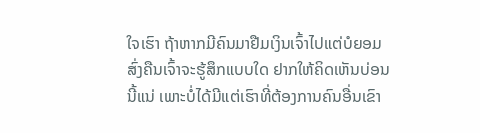ໃຈເຮົາ ຖ້າຫາກມີຄົນມາຢືມເງິນເຈົ້າໄປແຕ່ບໍຍອມສົ່ງຄືນເຈົ້າຈະຮູ້ສຶກແບບໃດ ຢາກໃຫ້ຄິດເຫັນບ່ອນນີ້ແນ່ ເພາະບໍ່ໄດ້ມີແຕ່ເຮົາທີ່ຕ້ອງການຄົນອື່ນເຂົາ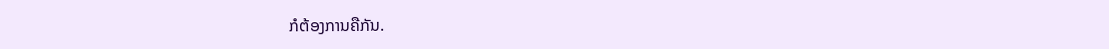ກໍຕ້ອງການຄືກັນ.